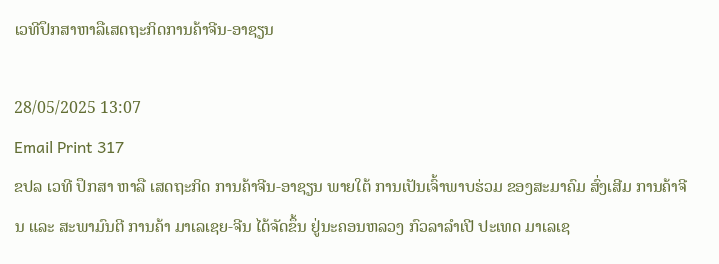ເວທີປຶກສາຫາລືເສດຖະກິດການຄ້າຈີນ-ອາຊຽນ

28/05/2025 13:07
Email Print 317
ຂປລ ເວທີ ປຶກສາ ຫາລື ເສດຖະກິດ ການຄ້າຈີນ-ອາຊຽນ ພາຍໃຕ້ ການເປັນເຈົ້າພາບຮ່ວມ ຂອງສະມາຄົມ ສົ່ງເສີມ ການຄ້າຈີນ ແລະ ສະພາມົນຕີ ການຄ້າ ມາເລເຊຍ-ຈີນ ໄດ້ຈັດຂຶ້ນ ຢູ່ນະຄອນຫລວງ ກົວລາລຳເປີ ປະເທດ ມາເລເຊ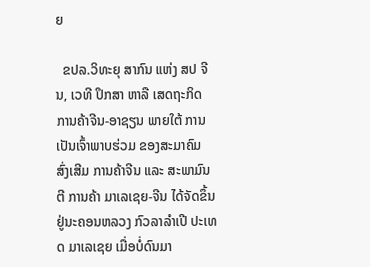ຍ

  ຂປລ.ວິທະຍຸ ສາກົນ ແຫ່ງ ສປ ຈີນ, ເວທີ ປຶກສາ ຫາລື ເສດຖະກິດ ການຄ້າຈີນ-ອາຊຽນ ພາຍໃຕ້ ການເປັນເຈົ້າພາບຮ່ວມ ຂອງສະມາຄົມ ສົ່ງເສີມ ການຄ້າຈີນ ແລະ ສະພາມົນຕີ ການຄ້າ ມາເລເຊຍ-ຈີນ ໄດ້ຈັດຂຶ້ນ ຢູ່ນະຄອນຫລວງ ກົວລາລຳເປີ ປະເທດ ມາເລເຊຍ ເມື່ອບໍ່ດົນມາ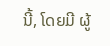ນີ້, ໂດຍມີ ຜູ້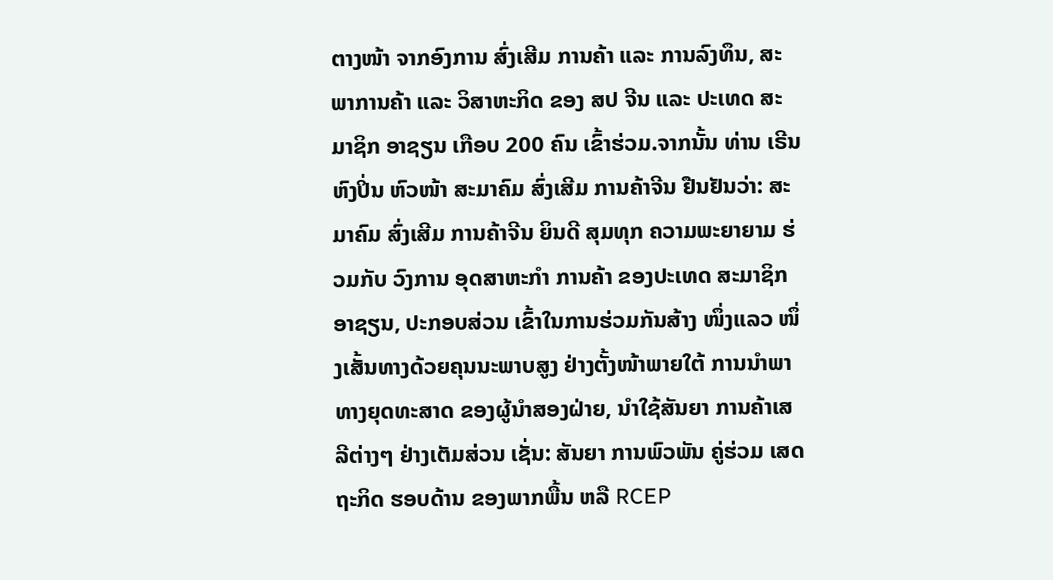ຕາງໜ້າ ຈາກອົງການ ສົ່ງເສີມ ການຄ້າ ແລະ ການລົງທຶນ, ສະພາການຄ້າ ແລະ ວິສາຫະກິດ ຂອງ ສປ ຈີນ ແລະ ປະເທດ ສະມາຊິກ ອາຊຽນ ເກືອບ 200 ຄົນ ເຂົ້າຮ່ວມ.ຈາກນັ້ນ ທ່ານ ເຣີນຫົງປິ່ນ ຫົວໜ້າ ສະມາຄົມ ສົ່ງເສີມ ການຄ້າຈີນ ຢືນຢັນວ່າ: ສະມາຄົມ ສົ່ງເສີມ ການຄ້າຈີນ ຍິນດີ ສຸມທຸກ ຄວາມພະຍາຍາມ ຮ່ວມກັບ ວົງການ ອຸດສາຫະກໍາ ການຄ້າ ຂອງປະເທດ ສະມາຊິກ ອາຊຽນ, ປະກອບສ່ວນ ເຂົ້າໃນການຮ່ວມກັນສ້າງ ໜຶ່ງແລວ ໜຶ່ງເສັ້ນທາງດ້ວຍຄຸນນະພາບສູງ ຢ່າງຕັ້ງໜ້າພາຍໃຕ້ ການນໍາພາ ທາງຍຸດທະສາດ ຂອງຜູ້ນໍາສອງຝ່າຍ, ນໍາໃຊ້ສັນຍາ ການຄ້າເສລີຕ່າງໆ ຢ່າງເຕັມສ່ວນ ເຊັ່ນ: ສັນຍາ ການພົວພັນ ຄູ່ຮ່ວມ ເສດຖະກິດ ຮອບດ້ານ ຂອງພາກພື້ນ ຫລື RCEP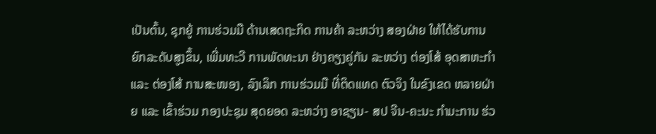ເປັນຕົ້ນ, ຊຸກຍູ້ ການຮ່ວມມື ດ້ານເສດຖະກິດ ການຄ້າ ລະຫວ່າງ ສອງຝ່າຍ ໃຫ້ໄດ້ຮັບການຍົກລະດັບສູງຂຶ້ນ, ເພີ່ມທະວີ ການພັດທະນາ ຢ່າງຄຽງຄູ່ກັນ ລະຫວ່າງ ຕ່ອງໂສ້ ອຸດສາຫະກໍາ ແລະ ຕ່ອງໂສ້ ການສະໜອງ, ລົງເລິກ ການຮ່ວມມື ທີ່ຕິດແທດ ຕົວຈິງ ໃນຂົງເຂດ ຫລາຍຝ່າຍ ແລະ ເຂົ້າຮ່ວມ ກອງປະຊຸມ ສຸດຍອດ ລະຫວ່າງ ອາຊຽນ- ສປ ຈີນ-ຄະນະ ກໍາມະການ ຮ່ວ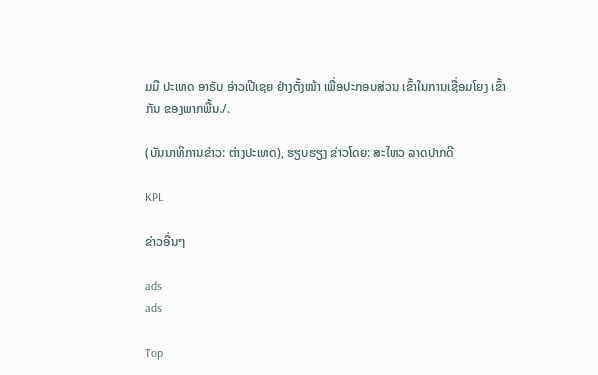ມມື ປະເທດ ອາຣັບ ອ່າວເປີເຊຍ ຢ່າງຕັ້ງໜ້າ ເພື່ອປະກອບສ່ວນ ເຂົ້າໃນການເຊື່ອມໂຍງ ເຂົ້າກັນ ຂອງພາກພື້ນ./.

(ບັນນາທິການຂ່າວ: ຕ່າງປະເທດ), ຮຽບຮຽງ ຂ່າວໂດຍ: ສະໄຫວ ລາດປາກດີ

KPL

ຂ່າວອື່ນໆ

ads
ads

Top